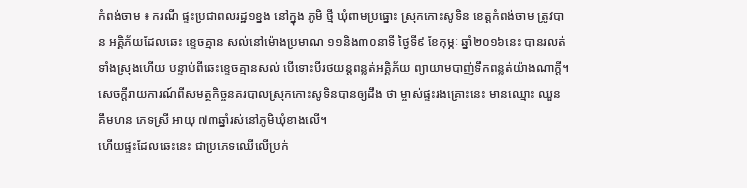កំពង់ចាម ៖ ករណី ផ្ទះប្រជាពលរដ្ឋ១ខ្នង នៅក្នុង ភូមិ ថ្មី ឃុំពាមប្រធ្នោះ ស្រុកកោះសូទិន ខេត្តកំពង់ចាម ត្រូវបាន អគ្គិភ័យដែលឆេះ ខ្ទេចគ្មាន សល់នៅម៉ោងប្រមាណ ១១និង៣០នាទី ថ្ងៃទី៩ ខែកុម្ភៈ ឆ្នាំ២០១៦នេះ បានរលត់ទាំងស្រុងហើយ បន្ទាប់ពីឆេះខ្ទេចគ្មានសល់ បើទោះបីរថយន្តពន្លត់អគ្គិភ័យ ព្យាយាមបាញ់ទឹកពន្លត់យ៉ាងណាក្តី។
សេចក្តីរាយការណ៍ពីសមត្ថកិច្ចនគរបាលស្រុកកោះសូទិនបានឲ្យដឹង ថា ម្ចាស់ផ្ទះរងគ្រោះនេះ មានឈ្មោះ ឈួន គឹមហន ភេទស្រី អាយុ ៧៣ឆ្នាំរស់នៅភូមិឃុំខាងលើ។
ហើយផ្ទះដែលឆេះនេះ ជាប្រភេទឈើលើប្រក់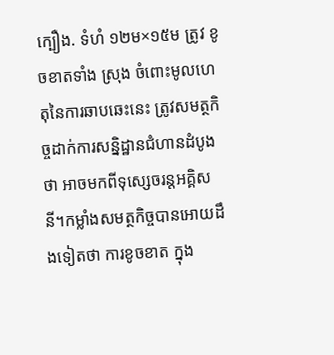ក្បឿង. ទំហំ ១២ម×១៥ម ត្រូវ ខូចខាតទាំង ស្រុង ចំពោះមូលហេតុនៃការឆាបឆេះនេះ ត្រូវសមត្ថកិច្ចដាក់ការសន្និដ្ឋានជំហានដំបូងថា អាចមកពីទុស្សេចរន្តអគ្គិសនី។កម្លាំងសមត្ថកិច្ចបានអោយដឹងទៀតថា ការខូចខាត ក្នុង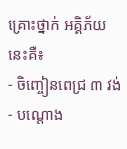គ្រោះថ្នាក់ អគ្គិភ័យនេះគឺ៖
- ចិញ្ចៀនពេជ្រ ៣ វង់
- បណ្តោង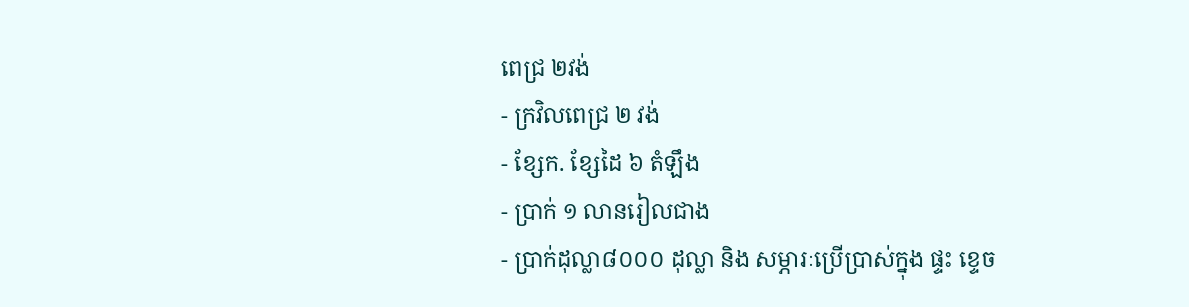ពេជ្រ ២វង់
- ក្រវិលពេជ្រ ២ វង់
- ខ្សែក. ខ្សែដៃ ៦ តំឡឹង
- ប្រាក់ ១ លានរៀលជាង
- ប្រាក់ដុល្លា៨០០០ ដុល្លា និង សម្ភារៈប្រើប្រាស់ក្នុង ផ្ទះ ខ្ទេច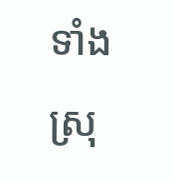ទាំង ស្រុ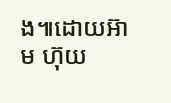ង៕ដោយអ៊ាម ហ៊ុយ